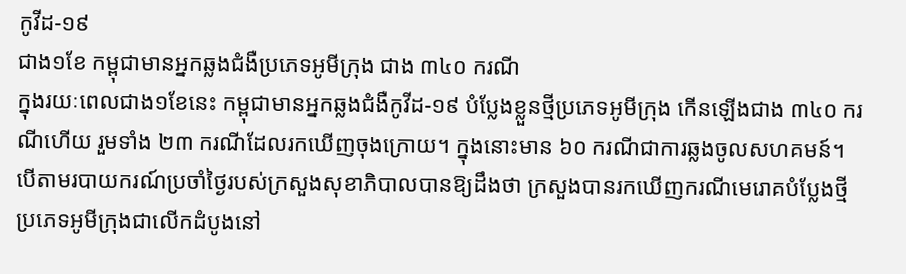កូវីដ-១៩
ជាង១ខែ កម្ពុជាមានអ្នកឆ្លងជំងឺប្រភេទអូមីក្រុង ជាង ៣៤០ ករណី
ក្នុងរយៈពេលជាង១ខែនេះ កម្ពុជាមានអ្នកឆ្លងជំងឺកូវីដ-១៩ បំប្លែងខ្លួនថ្មីប្រភេទអូមីក្រុង កើនឡើងជាង ៣៤០ ករណីហើយ រួមទាំង ២៣ ករណីដែលរកឃើញចុងក្រោយ។ ក្នុងនោះមាន ៦០ ករណីជាការឆ្លងចូលសហគមន៍។
បើតាមរបាយករណ៍ប្រចាំថ្ងៃរបស់ក្រសួងសុខាភិបាលបានឱ្យដឹងថា ក្រសួងបានរកឃើញករណីមេរោគបំប្លែងថ្មីប្រភេទអូមីក្រុងជាលើកដំបូងនៅ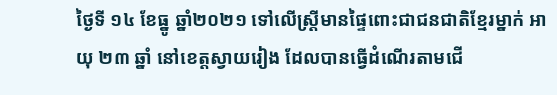ថ្ងៃទី ១៤ ខែធ្នូ ឆ្នាំ២០២១ ទៅលើស្ត្រីមានផ្ទៃពោះជាជនជាតិខ្មែរម្នាក់ អាយុ ២៣ ឆ្នាំ នៅខេត្តស្វាយរៀង ដែលបានធ្វើដំណើរតាមជើ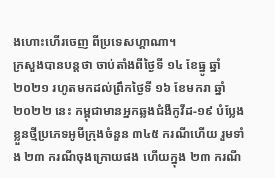ងហោះហើរចេញ ពីប្រទេសហ្គាណា។
ក្រសួងបានបន្តថា ចាប់តាំងពីថ្ងៃទី ១៤ ខែធ្នូ ឆ្នាំ ២០២១ រហូតមកដល់ព្រឹកថ្ងៃទី ១៦ ខែមករា ឆ្នាំ ២០២២ នេះ កម្ពុជាមានអ្នកឆ្លងជំងឺកូវីដ-១៩ បំប្លែងខ្លួនថ្មីប្រភេទអូមីក្រុងចំនួន ៣៤៥ ករណីហើយ រួមទាំង ២៣ ករណីចុងក្រោយផង ហើយក្នុង ២៣ ករណី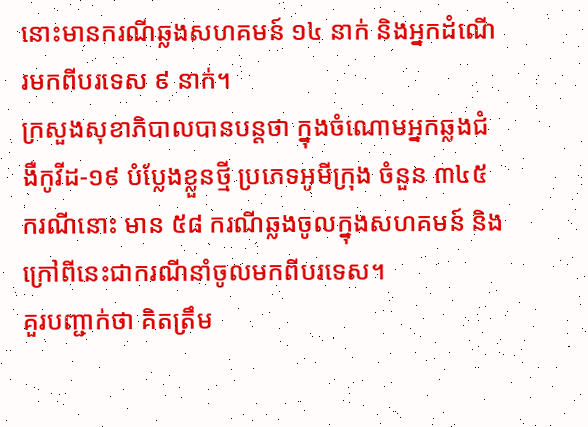នោះមានករណីឆ្លងសហគមន៍ ១៤ នាក់ និងអ្នកដំណើរមកពីបរទេស ៩ នាក់។
ក្រសួងសុខាភិបាលបានបន្តថា ក្នុងចំណោមអ្នកឆ្លងជំងឺកូវីដ-១៩ បំប្លែងខ្លួនថ្មី ប្រភេទអូមីក្រុង ចំនួន ៣៤៥ ករណីនោះ មាន ៥៨ ករណីឆ្លងចូលក្នុងសហគមន៍ និងក្រៅពីនេះជាករណីនាំចូលមកពីបរទេស។
គួរបញ្ជាក់ថា គិតត្រឹម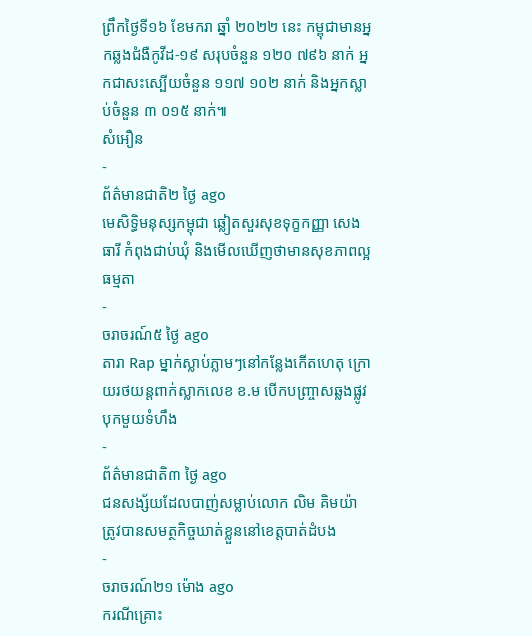ព្រឹកថ្ងៃទី១៦ ខែមករា ឆ្នាំ ២០២២ នេះ កម្ពុជាមានអ្នកឆ្លងជំងឺកូវីដ-១៩ សរុបចំនួន ១២០ ៧៩៦ នាក់ អ្នកជាសះស្បើយចំនួន ១១៧ ១០២ នាក់ និងអ្នកស្លាប់ចំនួន ៣ ០១៥ នាក់៕
សំអឿន
-
ព័ត៌មានជាតិ២ ថ្ងៃ ago
មេសិទ្ធិមនុស្សកម្ពុជា ឆ្លៀតសួរសុខទុក្ខកញ្ញា សេង ធារី កំពុងជាប់ឃុំ និងមើលឃើញថាមានសុខភាពល្អធម្មតា
-
ចរាចរណ៍៥ ថ្ងៃ ago
តារា Rap ម្នាក់ស្លាប់ភ្លាមៗនៅកន្លែងកើតហេតុ ក្រោយរថយន្ដពាក់ស្លាកលេខ ខ.ម បើកបញ្ច្រាសឆ្លងផ្លូវ បុកមួយទំហឹង
-
ព័ត៌មានជាតិ៣ ថ្ងៃ ago
ជនសង្ស័យដែលបាញ់សម្លាប់លោក លិម គិមយ៉ា ត្រូវបានសមត្ថកិច្ចឃាត់ខ្លួននៅខេត្តបាត់ដំបង
-
ចរាចរណ៍២១ ម៉ោង ago
ករណីគ្រោះ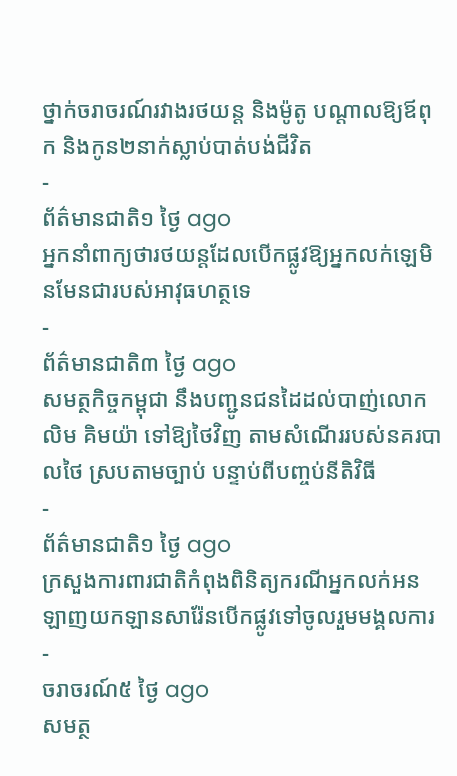ថ្នាក់ចរាចរណ៍រវាងរថយន្ត និងម៉ូតូ បណ្ដាលឱ្យឪពុក និងកូន២នាក់ស្លាប់បាត់បង់ជីវិត
-
ព័ត៌មានជាតិ១ ថ្ងៃ ago
អ្នកនាំពាក្យថារថយន្តដែលបើកផ្លូវឱ្យអ្នកលក់ឡេមិនមែនជារបស់អាវុធហត្ថទេ
-
ព័ត៌មានជាតិ៣ ថ្ងៃ ago
សមត្ថកិច្ចកម្ពុជា នឹងបញ្ជូនជនដៃដល់បាញ់លោក លិម គិមយ៉ា ទៅឱ្យថៃវិញ តាមសំណើររបស់នគរបាលថៃ ស្របតាមច្បាប់ បន្ទាប់ពីបញ្ចប់នីតិវិធី
-
ព័ត៌មានជាតិ១ ថ្ងៃ ago
ក្រសួងការពារជាតិកំពុងពិនិត្យករណីអ្នកលក់អនឡាញយកឡានសារ៉ែនបើកផ្លូវទៅចូលរួមមង្គលការ
-
ចរាចរណ៍៥ ថ្ងៃ ago
សមត្ថ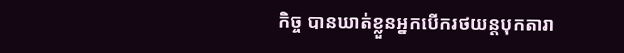កិច្ច បានឃាត់ខ្លួនអ្នកបើករថយន្តបុកតារា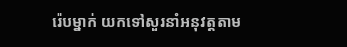រ៉េបម្នាក់ យកទៅសួរនាំអនុវត្តតាម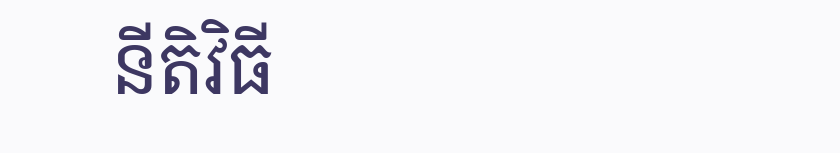នីតិវិធី